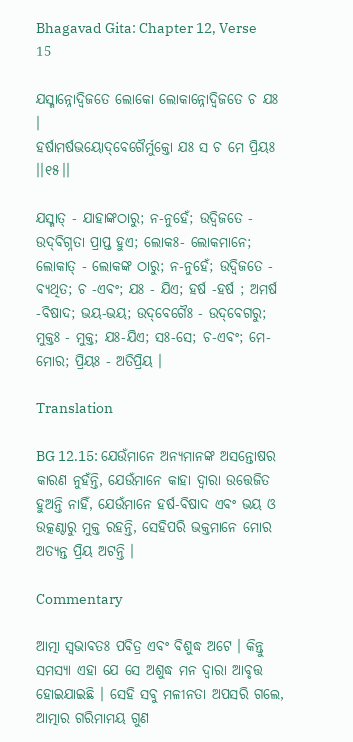Bhagavad Gita: Chapter 12, Verse 15

ଯସ୍ମାନ୍ନୋଦ୍ୱିଜତେ ଲୋକୋ ଲୋକାନ୍ନୋଦ୍ୱିଜତେ ଚ ଯଃ ।
ହର୍ଷାମର୍ଷଭୟୋଦ୍‌ବେଗୈର୍ମୁକ୍ତୋ ଯଃ ସ ଚ ମେ ପ୍ରିୟଃ ।।୧୫।।

ଯସ୍ମାତ୍ - ଯାହାଙ୍କଠାରୁ; ନ-ନୁହେଁ; ଉଦ୍ୱିଜତେ - ଉଦ୍‌ବିଗ୍ନତା ପ୍ରାପ୍ତ ହୁଏ; ଲୋକଃ- ଲୋକମାନେ; ଲୋକାତ୍ - ଲୋକଙ୍କ ଠାରୁ; ନ-ନୁହେଁ; ଉଦ୍ୱିଜତେ - ବ୍ୟଥିତ; ଚ -ଏବଂ; ଯଃ - ଯିଏ; ହର୍ଷ -ହର୍ଷ ; ଅମର୍ଷ -ବିଷାଦ; ଭୟ-ଭୟ; ଉଦ୍‌ବେଗୈଃ - ଉଦ୍‌ବେଗରୁ; ମୁକ୍ତଃ - ମୁକ୍ତ; ଯଃ-ଯିଏ; ସଃ-ସେ; ଚ-ଏବଂ; ମେ-ମୋର; ପ୍ରିୟଃ - ଅତିପ୍ରିୟ ।

Translation

BG 12.15: ଯେଉଁମାନେ ଅନ୍ୟମାନଙ୍କ ଅସନ୍ତୋଷର କାରଣ ନୁହଁନ୍ତି, ଯେଉଁମାନେ କାହା ଦ୍ୱାରା ଉତ୍ତେଜିତ ହୁଅନ୍ତି ନାହିଁ, ଯେଉଁମାନେ ହର୍ଷ-ବିଷାଦ ଏବଂ ଭୟ ଓ ଉତ୍କଣ୍ଠାରୁ ମୁକ୍ତ ରହନ୍ତି, ସେହିପରି ଭକ୍ତମାନେ ମୋର ଅତ୍ୟନ୍ତ ପ୍ରିୟ ଅଟନ୍ତି ।

Commentary

ଆତ୍ମା ସ୍ୱଭାବତଃ ପବିତ୍ର ଏବଂ ବିଶୁଦ୍ଧ ଅଟେ । କିନ୍ତୁ ସମସ୍ୟା ଏହା ଯେ ସେ ଅଶୁଦ୍ଧ ମନ ଦ୍ୱାରା ଆବୃତ୍ତ ହୋଇଯାଇଛି । ସେହି ସବୁ ମଳୀନତା ଅପସରି ଗଲେ, ଆତ୍ମାର ଗରିମାମୟ ଗୁଣ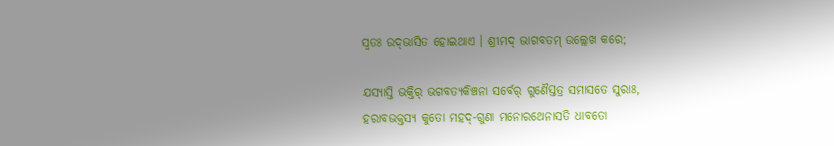ସ୍ୱତଃ ଉଦ୍‌ଭାସିତ ହୋଇଥାଏ । ଶ୍ରୀମଦ୍ ଭାଗବତମ୍ ଉଲ୍ଲେଖ କରେ;

ଯସ୍ୟାସ୍ତି ଭକ୍ତିର୍ ଭଗବତ୍ୟକିଞ୍ଚନା ସର୍ବେର୍ ଗୁଣୈସ୍ତତ୍ର ସମାସତେ ସୁରାଃ,
ହରାବଭକ୍ତସ୍ୟ କୁତୋ ମହଦ୍‌-ଗୁଣା ମନୋରଥେନାସତି ଧାବତୋ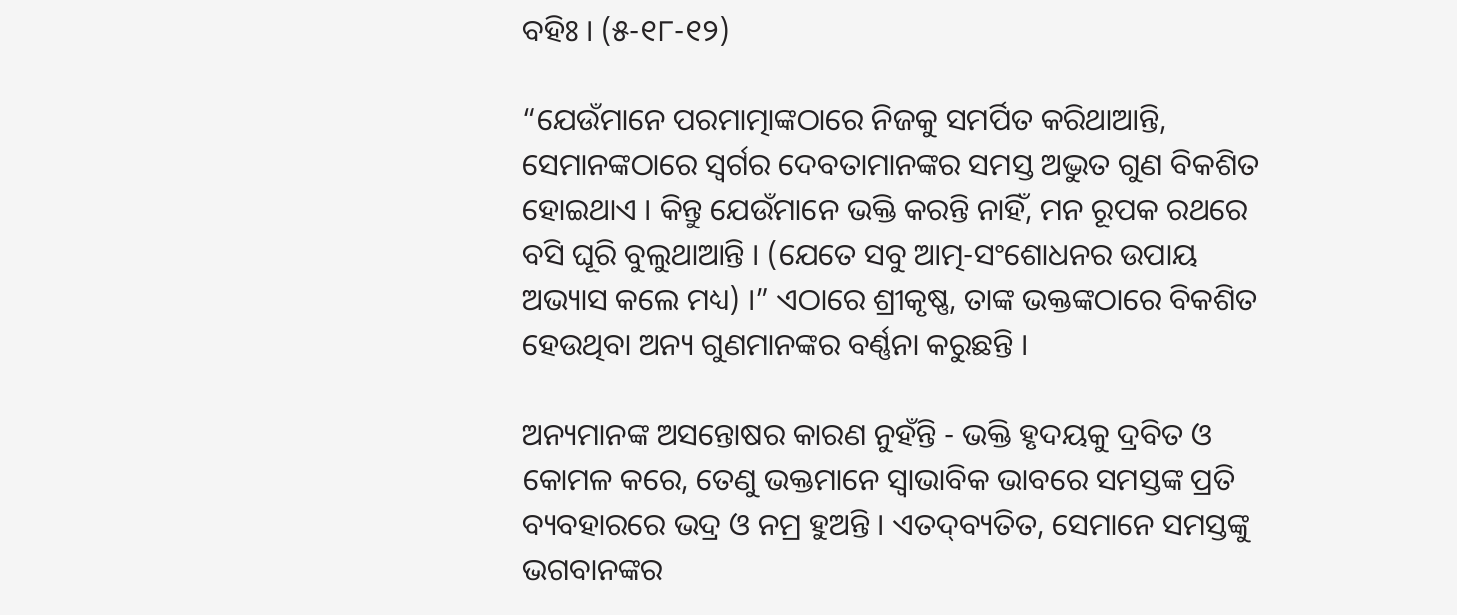ବହିଃ । (୫-୧୮-୧୨)

“ଯେଉଁମାନେ ପରମାତ୍ମାଙ୍କଠାରେ ନିଜକୁ ସମର୍ପିତ କରିଥାଆନ୍ତି, ସେମାନଙ୍କଠାରେ ସ୍ୱର୍ଗର ଦେବତାମାନଙ୍କର ସମସ୍ତ ଅଦ୍ଭୁତ ଗୁଣ ବିକଶିତ ହୋଇଥାଏ । କିନ୍ତୁ ଯେଉଁମାନେ ଭକ୍ତି କରନ୍ତି ନାହିଁ, ମନ ରୂପକ ରଥରେ ବସି ଘୂରି ବୁଲୁଥାଆନ୍ତି । (ଯେତେ ସବୁ ଆତ୍ମ-ସଂଶୋଧନର ଉପାୟ ଅଭ୍ୟାସ କଲେ ମଧ୍ୟ) ।” ଏଠାରେ ଶ୍ରୀକୃଷ୍ଣ, ତାଙ୍କ ଭକ୍ତଙ୍କଠାରେ ବିକଶିତ ହେଉଥିବା ଅନ୍ୟ ଗୁଣମାନଙ୍କର ବର୍ଣ୍ଣନା କରୁଛନ୍ତି ।

ଅନ୍ୟମାନଙ୍କ ଅସନ୍ତୋଷର କାରଣ ନୁହଁନ୍ତି - ଭକ୍ତି ହୃଦୟକୁ ଦ୍ରବିତ ଓ କୋମଳ କରେ, ତେଣୁ ଭକ୍ତମାନେ ସ୍ୱାଭାବିକ ଭାବରେ ସମସ୍ତଙ୍କ ପ୍ରତି ବ୍ୟବହାରରେ ଭଦ୍ର ଓ ନମ୍ର ହୁଅନ୍ତି । ଏତଦ୍‌ବ୍ୟତିତ, ସେମାନେ ସମସ୍ତଙ୍କୁ ଭଗବାନଙ୍କର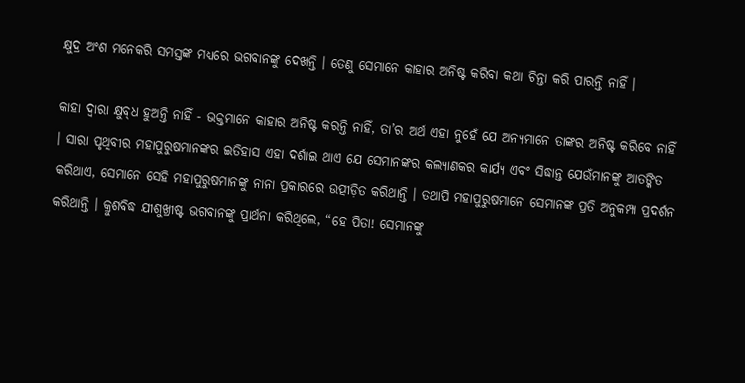କ୍ଷୁଦ୍ର ଅଂଶ ମନେକରି ସମସ୍ତଙ୍କ ମଧ୍ୟରେ ଭଗବାନଙ୍କୁ ଦେଖନ୍ତି । ତେଣୁ ସେମାନେ କାହାର ଅନିଷ୍ଟ କରିବା କଥା ଚିନ୍ତା କରି ପାରନ୍ତି ନାହିଁ ।

କାହା ଦ୍ୱାରା କ୍ଷୁବ୍‌ଧ ହୁଅନ୍ତି ନାହିଁ - ଭକ୍ତମାନେ କାହାର ଅନିଷ୍ଟ କରନ୍ତି ନାହିଁ, ତା’ର ଅର୍ଥ ଏହା ନୁହେଁ ଯେ ଅନ୍ୟମାନେ ତାଙ୍କର ଅନିଷ୍ଟ କରିବେ ନାହିଁ । ସାରା ପୃଥିବୀର ମହାପୁରୁଷମାନଙ୍କର ଇତିହାସ ଏହା ଦର୍ଶାଇ ଥାଏ ଯେ ସେମାନଙ୍କର କଲ୍ୟାଣକର କାର୍ଯ୍ୟ ଏବଂ ସିଦ୍ଧାନ୍ତ ଯେଉଁମାନଙ୍କୁ ଆତଙ୍କିତ କରିଥାଏ, ସେମାନେ ସେହି ମହାପୁରୁଷମାନଙ୍କୁ ନାନା ପ୍ରକାରରେ ଉତ୍ପୀଡ଼ିତ କରିଥାନ୍ତି । ତଥାପି ମହାପୁରୁଷମାନେ ସେମାନଙ୍କ ପ୍ରତି ଅନୁକମ୍ପା ପ୍ରଦର୍ଶନ କରିଥାନ୍ତି । କ୍ରୁଶବିଦ୍ଧ ଯୀଶୁଖ୍ରୀଷ୍ଟ ଭଗବାନଙ୍କୁ ପ୍ରାର୍ଥନା କରିଥିଲେ, “ହେ ପିତା! ସେମାନଙ୍କୁ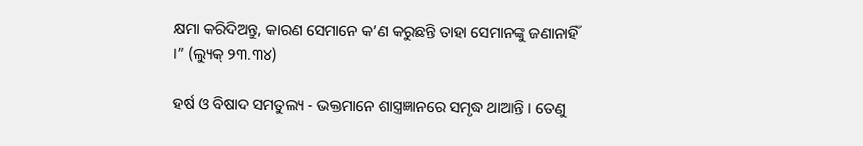କ୍ଷମା କରିଦିଅନ୍ତୁ, କାରଣ ସେମାନେ କ’ଣ କରୁଛନ୍ତି ତାହା ସେମାନଙ୍କୁ ଜଣାନାହିଁ ।” (ଲ୍ୟୁକ୍ ୨୩.୩୪)

ହର୍ଷ ଓ ବିଷାଦ ସମତୁଲ୍ୟ - ଭକ୍ତମାନେ ଶାସ୍ତ୍ରଜ୍ଞାନରେ ସମୃଦ୍ଧ ଥାଆନ୍ତି । ତେଣୁ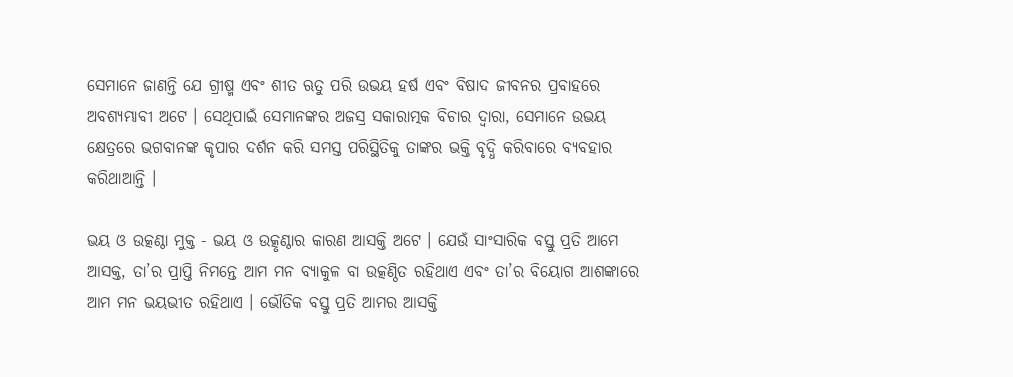ସେମାନେ ଜାଣନ୍ତି ଯେ ଗ୍ରୀଷ୍ମ ଏବଂ ଶୀତ ଋତୁ ପରି ଉଭୟ ହର୍ଷ ଏବଂ ବିଷାଦ ଜୀବନର ପ୍ରବାହରେ ଅବଶ୍ୟମ୍ଭାବୀ ଅଟେ । ସେଥିପାଇଁ ସେମାନଙ୍କର ଅଜସ୍ର ସକାରାତ୍ମକ ବିଚାର ଦ୍ୱାରା, ସେମାନେ ଉଭୟ କ୍ଷେତ୍ରରେ ଭଗବାନଙ୍କ କୃପାର ଦର୍ଶନ କରି ସମସ୍ତ ପରିସ୍ଥିତିକୁ ତାଙ୍କର ଭକ୍ତି ବୃଦ୍ଧି କରିବାରେ ବ୍ୟବହାର କରିଥାଆନ୍ତି ।

ଭୟ ଓ ଉତ୍କଣ୍ଠା ମୁକ୍ତ - ଭୟ ଓ ଉତ୍କୃଣ୍ଠାର କାରଣ ଆସକ୍ତି ଅଟେ । ଯେଉଁ ସାଂସାରିକ ବସ୍ତୁ ପ୍ରତି ଆମେ ଆସକ୍ତ, ତା’ର ପ୍ରାପ୍ତି ନିମନ୍ତେ ଆମ ମନ ବ୍ୟାକୁଳ ବା ଉତ୍କଣ୍ଠିତ ରହିଥାଏ ଏବଂ ତା’ର ବିୟୋଗ ଆଶଙ୍କାରେ ଆମ ମନ ଭୟଭୀତ ରହିଥାଏ । ଭୌତିକ ବସ୍ତୁ ପ୍ରତି ଆମର ଆସକ୍ତି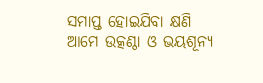ସମାପ୍ତ ହୋଇଯିବା କ୍ଷଣି ଆମେ ଉତ୍କଣ୍ଠା ଓ ଭୟଶୂନ୍ୟ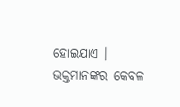ହୋଇଯାଏ । ଭକ୍ତମାନଙ୍କର କେବଳ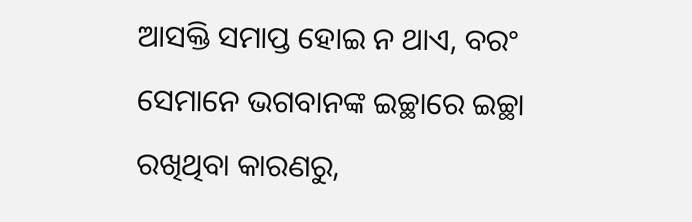ଆସକ୍ତି ସମାପ୍ତ ହୋଇ ନ ଥାଏ, ବରଂ ସେମାନେ ଭଗବାନଙ୍କ ଇଚ୍ଛାରେ ଇଚ୍ଛା ରଖିଥିବା କାରଣରୁ,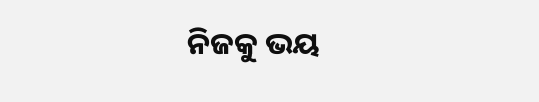ନିଜକୁ ଭୟ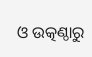ଓ ଉତ୍କଣ୍ଠାରୁ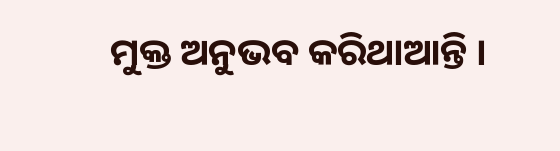ମୁକ୍ତ ଅନୁଭବ କରିଥାଆନ୍ତି ।